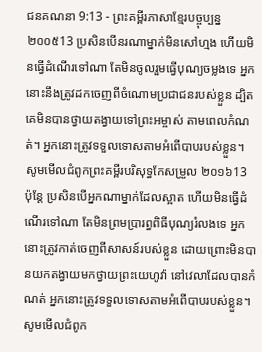ជនគណនា 9:13 - ព្រះគម្ពីរភាសាខ្មែរបច្ចុប្បន្ន ២០០៥13 ប្រសិនបើនរណាម្នាក់មិនសៅហ្មង ហើយមិនធ្វើដំណើរទៅណា តែមិនចូលរួមធ្វើបុណ្យចម្លងទេ អ្នកនោះនឹងត្រូវដកចេញពីចំណោមប្រជាជនរបស់ខ្លួន ដ្បិតគេមិនបានថ្វាយតង្វាយទៅព្រះអម្ចាស់ តាមពេលកំណត់។ អ្នកនោះត្រូវទទួលទោសតាមអំពើបាបរបស់ខ្លួន។ សូមមើលជំពូកព្រះគម្ពីរបរិសុទ្ធកែសម្រួល ២០១៦13 ប៉ុន្តែ ប្រសិនបើអ្នកណាម្នាក់ដែលស្អាត ហើយមិនធ្វើដំណើរទៅណា តែមិនព្រមប្រារព្ធពិធីបុណ្យរំលងទេ អ្នកនោះត្រូវកាត់ចេញពីសាសន៍របស់ខ្លួន ដោយព្រោះមិនបានយកតង្វាយមកថ្វាយព្រះយេហូវ៉ា នៅវេលាដែលបានកំណត់ អ្នកនោះត្រូវទទួលទោសតាមអំពើបាបរបស់ខ្លួន។ សូមមើលជំពូក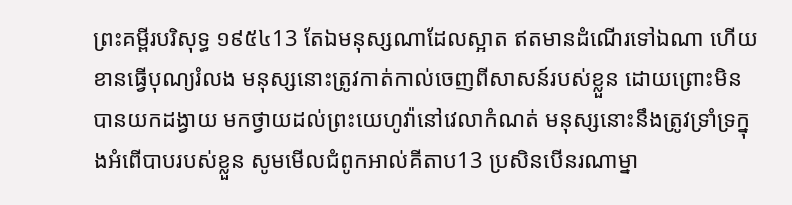ព្រះគម្ពីរបរិសុទ្ធ ១៩៥៤13 តែឯមនុស្សណាដែលស្អាត ឥតមានដំណើរទៅឯណា ហើយខានធ្វើបុណ្យរំលង មនុស្សនោះត្រូវកាត់កាល់ចេញពីសាសន៍របស់ខ្លួន ដោយព្រោះមិនបានយកដង្វាយ មកថ្វាយដល់ព្រះយេហូវ៉ានៅវេលាកំណត់ មនុស្សនោះនឹងត្រូវទ្រាំទ្រក្នុងអំពើបាបរបស់ខ្លួន សូមមើលជំពូកអាល់គីតាប13 ប្រសិនបើនរណាម្នា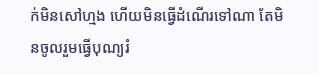ក់មិនសៅហ្មង ហើយមិនធ្វើដំណើរទៅណា តែមិនចូលរួមធ្វើបុណ្យរំ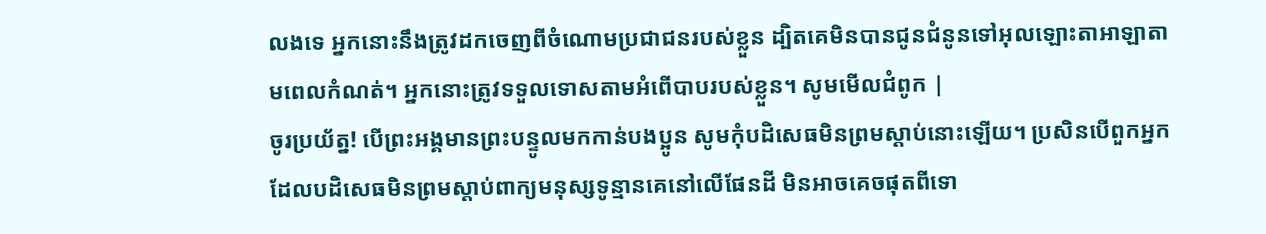លងទេ អ្នកនោះនឹងត្រូវដកចេញពីចំណោមប្រជាជនរបស់ខ្លួន ដ្បិតគេមិនបានជូនជំនូនទៅអុលឡោះតាអាឡាតាមពេលកំណត់។ អ្នកនោះត្រូវទទួលទោសតាមអំពើបាបរបស់ខ្លួន។ សូមមើលជំពូក |
ចូរប្រយ័ត្ន! បើព្រះអង្គមានព្រះបន្ទូលមកកាន់បងប្អូន សូមកុំបដិសេធមិនព្រមស្ដាប់នោះឡើយ។ ប្រសិនបើពួកអ្នកដែលបដិសេធមិនព្រមស្ដាប់ពាក្យមនុស្សទូន្មានគេនៅលើផែនដី មិនអាចគេចផុតពីទោ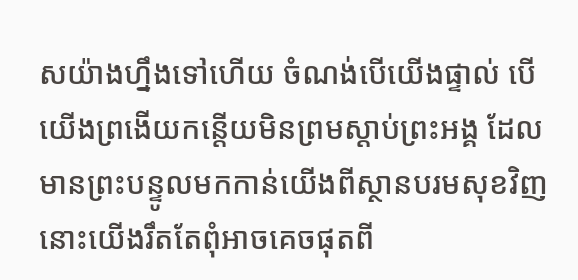សយ៉ាងហ្នឹងទៅហើយ ចំណង់បើយើងផ្ទាល់ បើយើងព្រងើយកន្តើយមិនព្រមស្ដាប់ព្រះអង្គ ដែលមានព្រះបន្ទូលមកកាន់យើងពីស្ថានបរមសុខវិញ នោះយើងរឹតតែពុំអាចគេចផុតពី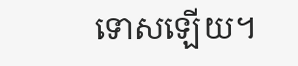ទោសឡើយ។